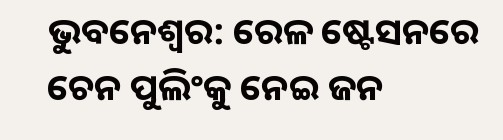ଭୁବନେଶ୍ବର: ରେଳ ଷ୍ଟେସନରେ ଚେନ ପୁଲିଂକୁ ନେଇ ଜନ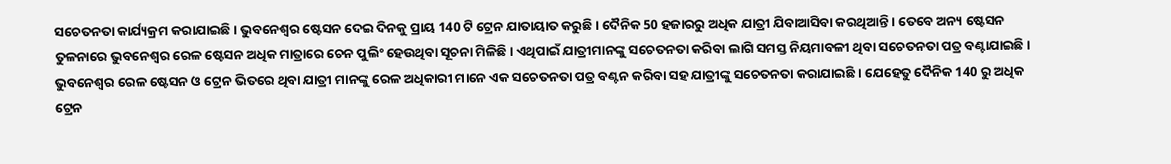ସଚେତନତା କାର୍ଯ୍ୟକ୍ରମ କରାଯାଇଛି । ଭୁବନେଶ୍ବର ଷ୍ଟେସନ ଦେଇ ଦିନକୁ ପ୍ରାୟ 140 ଟି ଟ୍ରେନ ଯାତାୟାତ କରୁଛି । ଦୈନିକ 50 ହଜାରରୁ ଅଧିକ ଯାତ୍ରୀ ଯିବାଆସିବା କରଥିଆନ୍ତି । ତେବେ ଅନ୍ୟ ଷ୍ଟେସନ ତୁଳନାରେ ଭୁବନେଶ୍ବର ରେଳ ଷ୍ଟେସନ ଅଧିକ ମାତ୍ରାରେ ଚେନ ପୁଲିଂ ହେଉଥିବା ସୂଚନା ମିଳିଛି। ଏଥିପାଇଁ ଯାତ୍ରୀମାନଙ୍କୁ ସଚେତନତା କରିବା ଲାଗି ସମସ୍ତ ନିୟମାବଳୀ ଥିବା ସଚେତନତା ପତ୍ର ବଣ୍ଟାଯାଇଛି ।
ଭୁବନେଶ୍ବର ରେଳ ଷ୍ଟେସନ ଓ ଟ୍ରେନ ଭିତରେ ଥିବା ଯାତ୍ରୀ ମାନଙ୍କୁ ରେଳ ଅଧିକାରୀ ମାନେ ଏକ ସଚେତନତା ପତ୍ର ବଣ୍ଟନ କରିବା ସହ ଯାତ୍ରୀଙ୍କୁ ସଚେତନତା କରାଯାଇଛି । ଯେହେତୁ ଦୈନିକ 140 ରୁ ଅଧିକ ଟ୍ରେନ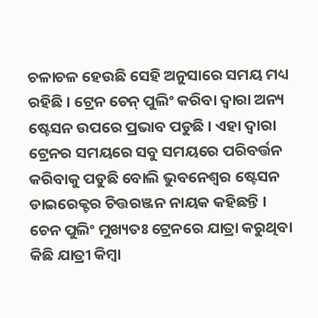ଚଳାଚଳ ହେଉଛି ସେହି ଅନୁସାରେ ସମୟ ମଧ୍ୟ ରହିଛି । ଟ୍ରେନ ଚେନ୍ ପୁଲିଂ କରିବା ଦ୍ବାରା ଅନ୍ୟ ଷ୍ଟେସନ ଉପରେ ପ୍ରଭାବ ପଡୁଛି । ଏହା ଦ୍ବାରା ଟ୍ରେନର ସମୟରେ ସବୁ ସମୟରେ ପରିବର୍ତ୍ତନ କରିବାକୁ ପଡୁଛି ବୋଲି ଭୁବନେଶ୍ବର ଷ୍ଟେସନ ଡାଇରେକ୍ଟର ଚିତ୍ତରଞ୍ଜନ ନାୟକ କହିଛନ୍ତି ।
ଚେନ ପୁଲିଂ ମୁଖ୍ୟତଃ ଟ୍ରେନରେ ଯାତ୍ରା କରୁଥିବା କିଛି ଯାତ୍ରୀ କିମ୍ବା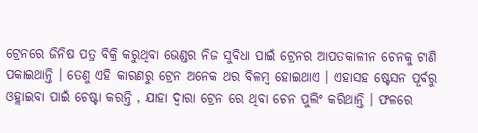ଟ୍ରେନରେ ଜିନିଷ ପତ୍ର ବିକ୍ରି କରୁଥିବା ଭେଣ୍ଡର ନିଜ ସୁବିଧା ପାଇଁ ଟ୍ରେନର ଆପତକାଳୀନ ଚେନକୁ ଟାଣି ପକାଇଥାନ୍ତି । ତେଣୁ ଏହି କାରଣରୁ ଟ୍ରେନ ଅନେକ ଥର ବିଳମ୍ବ ହୋଇଥାଏ । ଏହାସହ ଷ୍ଟେସନ ପୂର୍ବରୁ ଓହ୍ଲାଇବା ପାଇଁ ଚେଷ୍ଟା କରନ୍ତି , ଯାହା ଦ୍ଵାରା ଟ୍ରେନ ରେ ଥିବା ଚେନ ପୁଲିଂ କରିଥାନ୍ତି । ଫଳରେ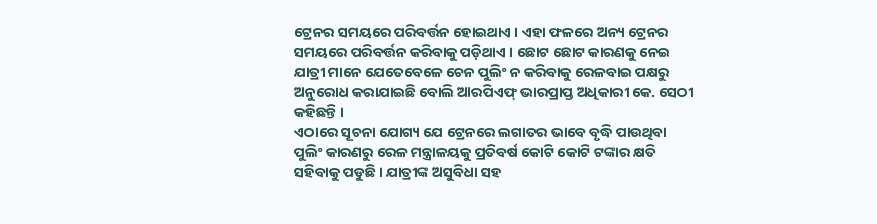ଟ୍ରେନର ସମୟରେ ପରିବର୍ତ୍ତନ ହୋଇଥାଏ । ଏହା ଫଳରେ ଅନ୍ୟ ଟ୍ରେନର ସମୟରେ ପରିବର୍ତ୍ତନ କରିବାକୁ ପଡ଼ିଥାଏ । ଛୋଟ ଛୋଟ କାରଣକୁ ନେଇ ଯାତ୍ରୀ ମାନେ ଯେତେବେଳେ ଚେନ ପୁଲିଂ ନ କରିବାକୁ ରେଳବାଇ ପକ୍ଷରୁ ଅନୁରୋଧ କରାଯାଇଛି ବୋଲି ଆରପିଏଫ୍ ଭାରପ୍ରାପ୍ତ ଅଧିକାରୀ କେ. ସେଠୀ କହିଛନ୍ତି ।
ଏଠାରେ ସୂଚନା ଯୋଗ୍ୟ ଯେ ଟ୍ରେନରେ ଲଗାତର ଭାବେ ବୃଦ୍ଧି ପାଉଥିବା ପୁଲିଂ କାରଣରୁ ରେଳ ମନ୍ତ୍ରାଳୟକୁ ପ୍ରତିବର୍ଷ କୋଟି କୋଟି ଟଙ୍କାର କ୍ଷତି ସହିବାକୁ ପଡୁଛି । ଯାତ୍ରୀଙ୍କ ଅସୁବିଧା ସହ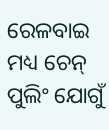ରେଳବାଇ ମଧ୍ୟ ଚେନ୍ ପୁଲିଂ ଯୋଗୁଁ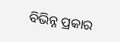ବିଭିନ୍ନ ପ୍ରକାର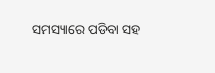ସମସ୍ୟାରେ ପଡିବା ସହ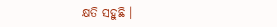କ୍ଷତି ସହୁଛି ।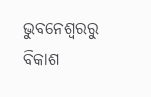ଭୁବନେଶ୍ବରରୁ ବିକାଶ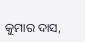କୁମାର ଦାସ,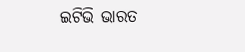ଇଟିଭି ଭାରତ